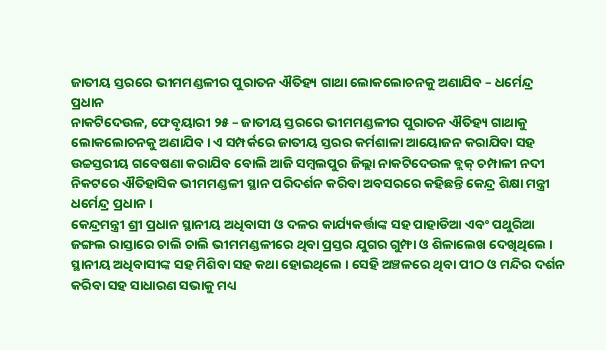ଜାତୀୟ ସ୍ତରରେ ଭୀମମଣ୍ଡଳୀର ପୁରାତନ ଐତିହ୍ୟ ଗାଥା ଲୋକଲୋଚନକୁ ଅଣାଯିବ – ଧର୍ମେନ୍ଦ୍ର ପ୍ରଧାନ
ନାକଟିଦେଉଳ, ଫେବୃୟାରୀ ୨୫ – ଜାତୀୟ ସ୍ତରରେ ଭୀମମଣ୍ଡଳୀର ପୁରାତନ ଐତିହ୍ୟ ଗାଥାକୁ ଲୋକଲୋଚନକୁ ଅଣାଯିବ । ଏ ସମ୍ପର୍କରେ ଜାତୀୟ ସ୍ତରର କର୍ମଶାଳା ଆୟୋଜନ କରାଯିବା ସହ ଉଚ୍ଚସ୍ତରୀୟ ଗବେଷଣା କରାଯିବ ବୋଲି ଆଜି ସମ୍ବଲପୁର ଜିଲ୍ଲା ନାକଟିଦେଉଳ ବ୍ଲକ୍ ଚମ୍ପାଳୀ ନଦୀ ନିକଟରେ ଐତିହାସିକ ଭୀମମଣ୍ଡଳୀ ସ୍ଥାନ ପରିଦର୍ଶନ କରିବା ଅବସରରେ କହିଛନ୍ତି କେନ୍ଦ୍ର ଶିକ୍ଷା ମନ୍ତ୍ରୀ ଧର୍ମେନ୍ଦ୍ର ପ୍ରଧାନ ।
କେନ୍ଦ୍ରମନ୍ତ୍ରୀ ଶ୍ରୀ ପ୍ରଧାନ ସ୍ଥାନୀୟ ଅଧିବାସୀ ଓ ଦଳର କାର୍ଯ୍ୟକର୍ତ୍ତାଙ୍କ ସହ ପାହାଡିଆ ଏବଂ ପଥୁରିଆ ଜଙ୍ଗଲ ରାସ୍ତାରେ ଚାଲି ଚାଲି ଭୀମମଣ୍ଡଳୀରେ ଥିବା ପ୍ରସ୍ତର ଯୁଗର ଗୁମ୍ଫା ଓ ଶିଳାଲେଖ ଦେଖିଥିଲେ । ସ୍ଥାନୀୟ ଅଧିବାସୀଙ୍କ ସହ ମିଶିବା ସହ କଥା ହୋଇଥିଲେ । ସେହି ଅଞ୍ଚଳରେ ଥିବା ପୀଠ ଓ ମନ୍ଦିର ଦର୍ଶନ କରିବା ସହ ସାଧାରଣ ସଭାକୁ ମଧ୍ୟ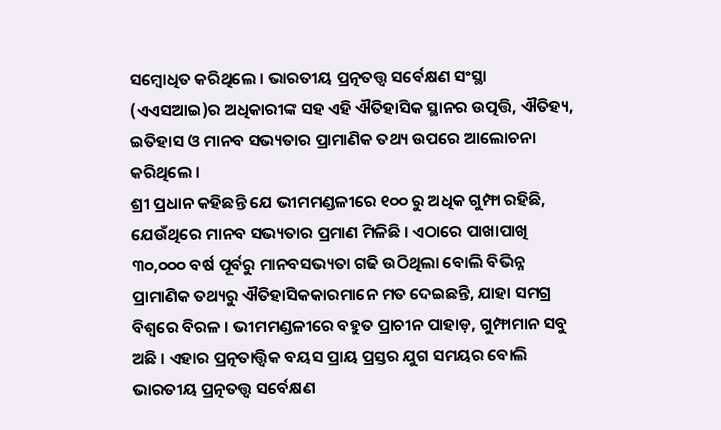ସମ୍ବୋଧିତ କରିଥିଲେ । ଭାରତୀୟ ପ୍ରତ୍ନତତ୍ତ୍ୱ ସର୍ବେକ୍ଷଣ ସଂସ୍ଥା (ଏଏସଆଇ)ର ଅଧିକାରୀଙ୍କ ସହ ଏହି ଐତିହାସିକ ସ୍ଥାନର ଉତ୍ପତ୍ତି, ଐତିହ୍ୟ, ଇତିହାସ ଓ ମାନବ ସଭ୍ୟତାର ପ୍ରାମାଣିକ ତଥ୍ୟ ଉପରେ ଆଲୋଚନା କରିଥିଲେ ।
ଶ୍ରୀ ପ୍ରଧାନ କହିଛନ୍ତି ଯେ ଭୀମମଣ୍ଡଳୀରେ ୧୦୦ ରୁ ଅଧିକ ଗୁମ୍ଫା ରହିଛି, ଯେଉଁଥିରେ ମାନବ ସଭ୍ୟତାର ପ୍ରମାଣ ମିଳିଛି । ଏଠାରେ ପାଖାପାଖି ୩୦,୦୦୦ ବର୍ଷ ପୂର୍ବରୁ ମାନବସଭ୍ୟତା ଗଢି ଉଠିଥିଲା ବୋଲି ବିଭିନ୍ନ ପ୍ରାମାଣିକ ତଥ୍ୟରୁ ଐତିହାସିକକାରମାନେ ମତ ଦେଇଛନ୍ତି, ଯାହା ସମଗ୍ର ବିଶ୍ୱରେ ବିରଳ । ଭୀମମଣ୍ଡଳୀରେ ବହୁତ ପ୍ରାଚୀନ ପାହାଡ଼, ଗୁମ୍ଫାମାନ ସବୁ ଅଛି । ଏହାର ପ୍ରତ୍ନତାତ୍ତ୍ୱିକ ବୟସ ପ୍ରାୟ ପ୍ରସ୍ତର ଯୁଗ ସମୟର ବୋଲି ଭାରତୀୟ ପ୍ରତ୍ନତତ୍ତ୍ୱ ସର୍ବେକ୍ଷଣ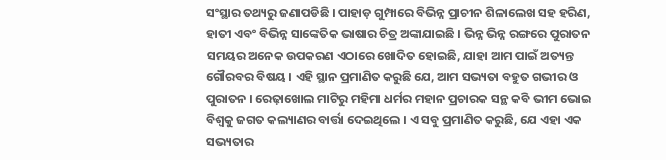ସଂସ୍ଥାର ତଥ୍ୟରୁ ଜଣାପଡିଛି । ପାହାଡ଼ ଗୁମ୍ପାରେ ବିଭିନ୍ନ ପ୍ରାଚୀନ ଶିଳାଲେଖ ସହ ହରିଣ, ହାତୀ ଏବଂ ବିଭିନ୍ନ ସାଙ୍କେତିକ ଭାଷାର ଚିତ୍ର ଅଙ୍କାଯାଇଛି । ଭିନ୍ନ ଭିନ୍ନ ରଙ୍ଗରେ ପୁରାତନ ସମୟର ଅନେକ ଉପକରଣ ଏଠାରେ ଖୋଦିତ ହୋଇଛି, ଯାହା ଆମ ପାଇଁ ଅତ୍ୟନ୍ତ ଗୌରବର ବିଷୟ । ଏହି ସ୍ଥାନ ପ୍ରମାଣିତ କରୁଛି ଯେ, ଆମ ସଭ୍ୟତା ବହୁତ ଗଭୀର ଓ ପୁରାତନ । ରେଢ଼ାଖୋଲ ମାଟିରୁ ମହିମା ଧର୍ମର ମହାନ ପ୍ରଚାରକ ସନ୍ଥ କବି ଭୀମ ଭୋଇ ବିଶ୍ଵକୁ ଜଗତ କଲ୍ୟାଣର ବାର୍ତ୍ତା ଦେଇଥିଲେ । ଏ ସବୁ ପ୍ରମାଣିତ କରୁଛି, ଯେ ଏହା ଏକ ସଭ୍ୟତାର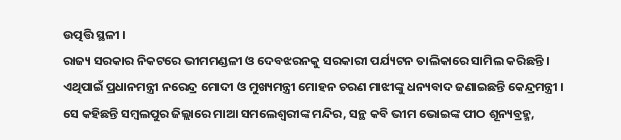ଉତ୍ପତ୍ତି ସ୍ଥଳୀ ।
ରାଜ୍ୟ ସରକାର ନିକଟରେ ଭୀମମଣ୍ଡଳୀ ଓ ଦେବଝରନକୁ ସରକାରୀ ପର୍ଯ୍ୟଟନ ତାଲିକାରେ ସାମିଲ କରିଛନ୍ତି । ଏଥିପାଇଁ ପ୍ରଧାନମନ୍ତ୍ରୀ ନରେନ୍ଦ୍ର ମୋଦୀ ଓ ମୁଖ୍ୟମନ୍ତ୍ରୀ ମୋହନ ଚରଣ ମାଝୀଙ୍କୁ ଧନ୍ୟବାଦ ଜଣାଇଛନ୍ତି କେନ୍ଦ୍ରମନ୍ତ୍ରୀ । ସେ କହିଛନ୍ତି ସମ୍ବଲପୁର ଜିଲ୍ଲାରେ ମାଆ ସମଲେଶ୍ୱରୀଙ୍କ ମନ୍ଦିର, ସନ୍ଥ କବି ଭୀମ ଭୋଇଙ୍କ ପୀଠ ଶୂନ୍ୟବ୍ରହ୍ମ,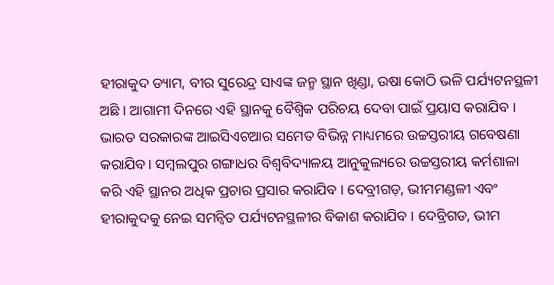ହୀରାକୁଦ ଡ୍ୟାମ, ବୀର ସୁରେନ୍ଦ୍ର ସାଏଙ୍କ ଜନ୍ମ ସ୍ଥାନ ଖିଣ୍ଡା, ଉଷା କୋଠି ଭଳି ପର୍ଯ୍ୟଟନସ୍ଥଳୀ ଅଛି । ଆଗାମୀ ଦିନରେ ଏହି ସ୍ଥାନକୁ ବୈଶ୍ୱିକ ପରିଚୟ ଦେବା ପାଇଁ ପ୍ରୟାସ କରାଯିବ । ଭାରତ ସରକାରଙ୍କ ଆଇସିଏଚଆର ସମେତ ବିଭିନ୍ନ ମାଧ୍ୟମରେ ଉଚ୍ଚସ୍ତରୀୟ ଗବେଷଣା କରାଯିବ । ସମ୍ବଲପୁର ଗଙ୍ଗାଧର ବିଶ୍ଵବିଦ୍ୟାଳୟ ଆନୁକୁଲ୍ୟରେ ଉଚ୍ଚସ୍ତରୀୟ କର୍ମଶାଳା କରି ଏହି ସ୍ଥାନର ଅଧିକ ପ୍ରଚାର ପ୍ରସାର କରାଯିବ । ଦେବ୍ରୀଗଡ଼, ଭୀମମଣ୍ଡଳୀ ଏବଂ ହୀରାକୁଦକୁ ନେଇ ସମନ୍ୱିତ ପର୍ଯ୍ୟଟନସ୍ଥଳୀର ବିକାଶ କରାଯିବ । ଦେବ୍ରିଗଡ, ଭୀମ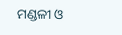ମଣ୍ଡଳୀ ଓ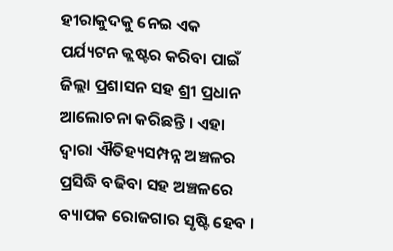ହୀରାକୁଦକୁ ନେଇ ଏକ ପର୍ଯ୍ୟଟନ କ୍ଲଷ୍ଟର କରିବା ପାଇଁ ଜିଲ୍ଲା ପ୍ରଶାସନ ସହ ଶ୍ରୀ ପ୍ରଧାନ ଆଲୋଚନା କରିଛନ୍ତି । ଏହା ଦ୍ୱାରା ଐତିହ୍ୟସମ୍ପନ୍ନ ଅଞ୍ଚଳର ପ୍ରସିଦ୍ଧି ବଢିବା ସହ ଅଞ୍ଚଳରେ ବ୍ୟାପକ ରୋଜଗାର ସୃଷ୍ଟି ହେବ ।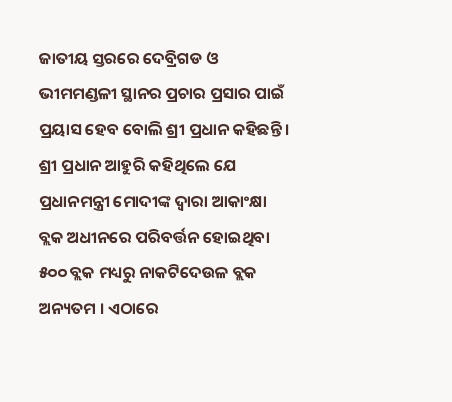ଜାତୀୟ ସ୍ତରରେ ଦେବ୍ରିଗଡ ଓ ଭୀମମଣ୍ଡଳୀ ସ୍ଥାନର ପ୍ରଚାର ପ୍ରସାର ପାଇଁ ପ୍ରୟାସ ହେବ ବୋଲି ଶ୍ରୀ ପ୍ରଧାନ କହିଛନ୍ତି ।
ଶ୍ରୀ ପ୍ରଧାନ ଆହୁରି କହିଥିଲେ ଯେ ପ୍ରଧାନମନ୍ତ୍ରୀ ମୋଦୀଙ୍କ ଦ୍ୱାରା ଆକାଂକ୍ଷା ବ୍ଲକ ଅଧୀନରେ ପରିବର୍ତ୍ତନ ହୋଇଥିବା ୫୦୦ ବ୍ଲକ ମଧ୍ୟରୁ ନାକଟିଦେଉଳ ବ୍ଲକ ଅନ୍ୟତମ । ଏଠାରେ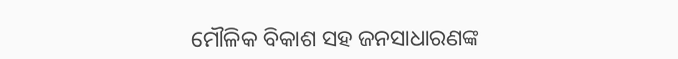ମୌଳିକ ବିକାଶ ସହ ଜନସାଧାରଣଙ୍କ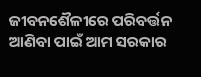ଜୀବନଶୈଳୀରେ ପରିବର୍ତ୍ତନ ଆଣିବା ପାଇଁ ଆମ ସରକାର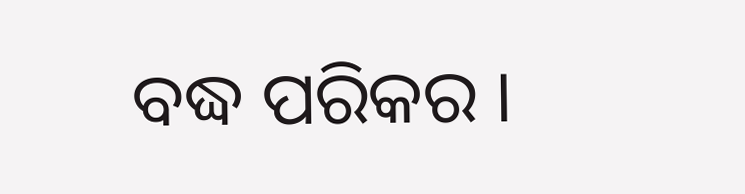ବଦ୍ଧ ପରିକର ।